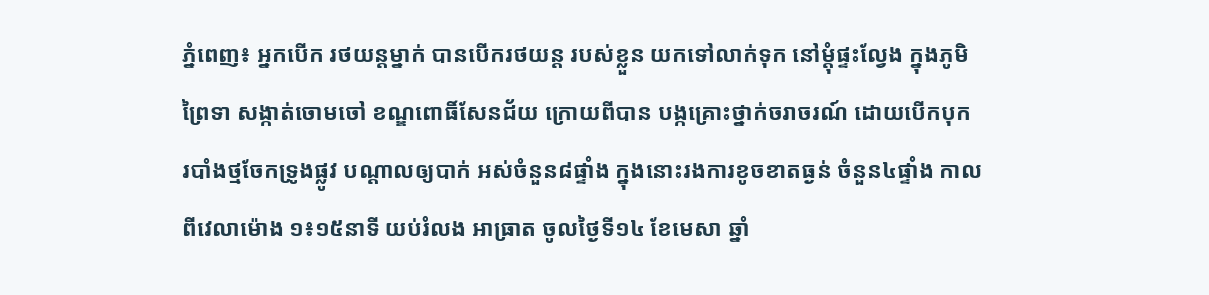ភ្នំពេញ៖ អ្នកបើក រថយន្តម្នាក់ បានបើករថយន្ត របស់ខ្លួន យកទៅលាក់ទុក នៅម្តុំផ្ទះល្វែង ក្នុងភូមិព្រៃទា សង្កាត់ចោមចៅ ខណ្ឌពោធិ៍សែនជ័យ ក្រោយពីបាន បង្កគ្រោះថ្នាក់ចរាចរណ៍ ដោយបើកបុក របាំងថ្មចែកទ្រូងផ្លូវ បណ្តាលឲ្យបាក់ អស់ចំនួន៨ផ្ទាំង ក្នុងនោះរងការខូចខាតធ្ងន់ ចំនួន៤ផ្ទាំង កាលពីវេលាម៉ោង ១៖១៥នាទី យប់រំលង អាធ្រាត ចូលថ្ងៃទី១៤ ខែមេសា ឆ្នាំ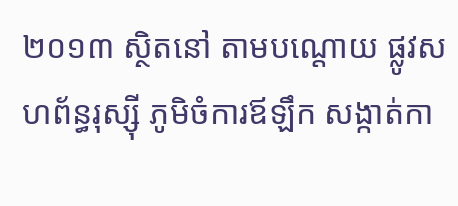២០១៣ ស្ថិតនៅ តាមបណ្តោយ ផ្លូវសហព័ន្ធរុស្ស៊ី ភូមិចំការឪឡឹក សង្កាត់កា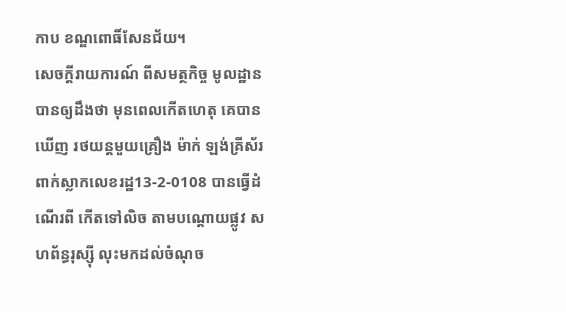កាប ខណ្ឌពោធិ៍សែនជ័យ។
សេចក្តីរាយការណ៍ ពីសមត្ថកិច្ច មូលដ្ឋាន បានឲ្យដឹងថា មុនពេលកើតហេតុ គេបានឃើញ រថយន្តមួយគ្រឿង ម៉ាក់ ឡង់គ្រីស័រ ពាក់ស្លាកលេខរដ្ឋ13-2-0108 បានធ្វើដំណើរពី កើតទៅលិច តាមបណ្តោយផ្លូវ សហព័ន្ធរុស្ស៊ី លុះមកដល់ចំណុច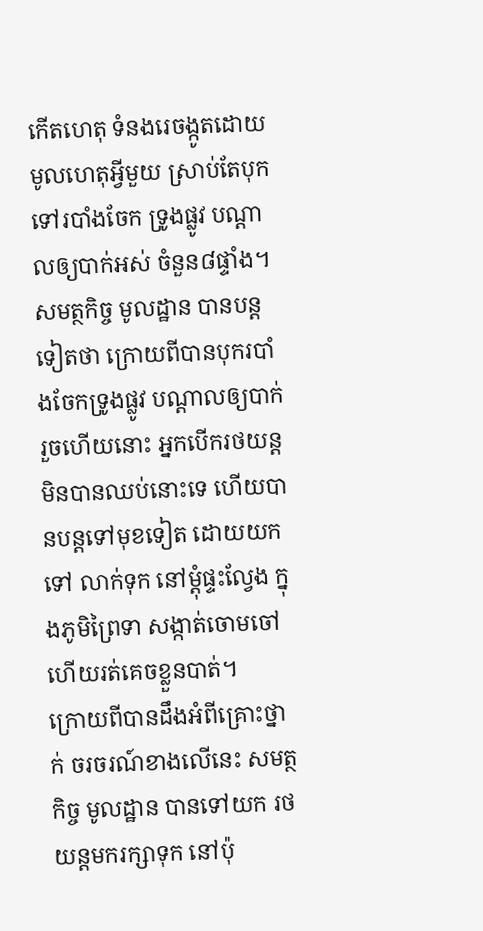កើតហេតុ ទំនងរេចង្កូតដោយ មូលហេតុអ្វីមួយ ស្រាប់តែបុកទៅរបាំងចែក ទ្រូងផ្លូវ បណ្តាលឲ្យបាក់អស់ ចំនួន៨ផ្ទាំង។
សមត្ថកិច្ច មូលដ្ឋាន បានបន្តទៀតថា ក្រោយពីបានបុករបាំងចែកទ្រូងផ្លូវ បណ្តាលឲ្យបាក់ រួចហើយនោះ អ្នកបើករថយន្ត មិនបានឈប់នោះទេ ហើយបានបន្តទៅមុខទៀត ដោយយកទៅ លាក់ទុក នៅម្តុំផ្ទះល្វែង ក្នុងភូមិព្រៃទា សង្កាត់ចោមចៅ ហើយរត់គេចខ្លួនបាត់។
ក្រោយពីបានដឹងអំពីគ្រោះថ្នាក់ ចរចរណ៍ខាងលើនេះ សមត្ថកិច្ច មូលដ្ឋាន បានទៅយក រថយន្តមករក្សាទុក នៅប៉ុ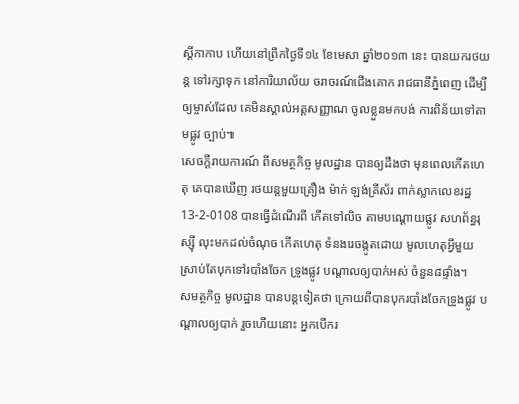ស្តិ៍កាកាប ហើយនៅព្រឹកថ្ងៃទី១៤ ខែមេសា ឆ្នាំ២០១៣ នេះ បានយករថយន្ត ទៅរក្សាទុក នៅការិយាល័យ ចរាចរណ៍ជើងគោក រាជធានីភ្នំពេញ ដើម្បីឲ្យម្ចាស់ដែល គេមិនស្គាល់អត្តសញ្ញាណ ចូលខ្លួនមកបង់ ការពិន័យទៅតាមផ្លូវ ច្បាប់៕
សេចក្តីរាយការណ៍ ពីសមត្ថកិច្ច មូលដ្ឋាន បានឲ្យដឹងថា មុនពេលកើតហេតុ គេបានឃើញ រថយន្តមួយគ្រឿង ម៉ាក់ ឡង់គ្រីស័រ ពាក់ស្លាកលេខរដ្ឋ13-2-0108 បានធ្វើដំណើរពី កើតទៅលិច តាមបណ្តោយផ្លូវ សហព័ន្ធរុស្ស៊ី លុះមកដល់ចំណុច កើតហេតុ ទំនងរេចង្កូតដោយ មូលហេតុអ្វីមួយ ស្រាប់តែបុកទៅរបាំងចែក ទ្រូងផ្លូវ បណ្តាលឲ្យបាក់អស់ ចំនួន៨ផ្ទាំង។
សមត្ថកិច្ច មូលដ្ឋាន បានបន្តទៀតថា ក្រោយពីបានបុករបាំងចែកទ្រូងផ្លូវ បណ្តាលឲ្យបាក់ រួចហើយនោះ អ្នកបើករ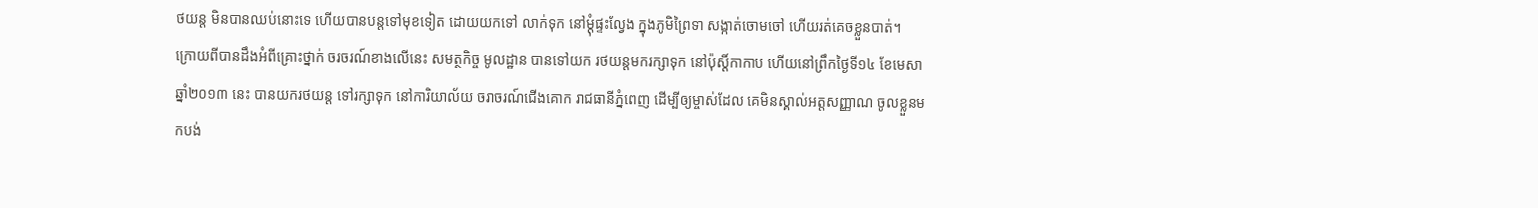ថយន្ត មិនបានឈប់នោះទេ ហើយបានបន្តទៅមុខទៀត ដោយយកទៅ លាក់ទុក នៅម្តុំផ្ទះល្វែង ក្នុងភូមិព្រៃទា សង្កាត់ចោមចៅ ហើយរត់គេចខ្លួនបាត់។
ក្រោយពីបានដឹងអំពីគ្រោះថ្នាក់ ចរចរណ៍ខាងលើនេះ សមត្ថកិច្ច មូលដ្ឋាន បានទៅយក រថយន្តមករក្សាទុក នៅប៉ុស្តិ៍កាកាប ហើយនៅព្រឹកថ្ងៃទី១៤ ខែមេសា ឆ្នាំ២០១៣ នេះ បានយករថយន្ត ទៅរក្សាទុក នៅការិយាល័យ ចរាចរណ៍ជើងគោក រាជធានីភ្នំពេញ ដើម្បីឲ្យម្ចាស់ដែល គេមិនស្គាល់អត្តសញ្ញាណ ចូលខ្លួនមកបង់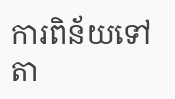ការពិន័យទៅតា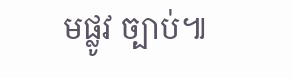មផ្លូវ ច្បាប់៕